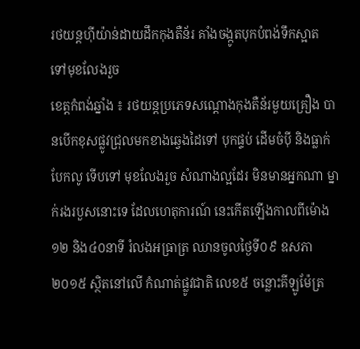រថយន្តហ៊ីយ៉ាន់ដាយដឹកកុងតឺន័រ គាំងចង្កូតបុកបំពង់ទឹកស្អាត ទៅមុខលែងរួច
ខេត្តកំពង់ឆ្នាំង ៖ រថយន្តប្រភេទសណ្តោងកុងតឺន័រមួយគ្រឿង បានបើកខុសផ្លូវជ្រុលមកខាងឆ្វេងដៃទៅ បុកផ្ទប់ ដើមចំប៉ី និងធ្លាក់បែកលូ ទើបទៅ មុខលែងរួច សំណាងល្អដែរ មិនមានអ្នកណា ម្នាក់រងរបួសនោះទេ ដែលហេតុការណ៍ នេះកើតឡើងកាលពីម៉ោង១២ និង៤០នាទី រំលងអធ្រាត្រ ឈានចូលថ្ងៃទី០៩ ឧសភា ២០១៥ ស្ថិតនៅលើ កំណាត់ផ្លូវជាតិ លេខ៥ ចន្លោះគីឡូម៉ែត្រ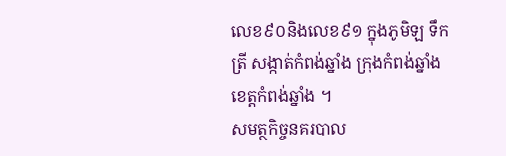លេខ៩០និងលេខ៩១ ក្នុងភូមិឡ ទឹកត្រី សង្កាត់កំពង់ឆ្នាំង ក្រុងកំពង់ឆ្នាំង ខេត្តកំពង់ឆ្នាំង ។
សមត្ថកិច្ចនគរបាល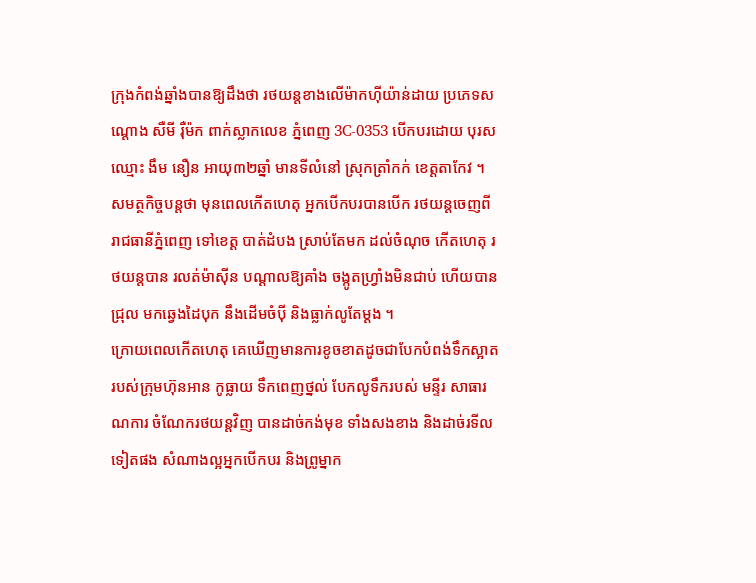ក្រុងកំពង់ឆ្នាំងបានឱ្យដឹងថា រថយន្តខាងលើម៉ាកហ៊ីយ៉ាន់ដាយ ប្រភេទសណ្តោង សឺមី រ៉ឺម៉ក ពាក់ស្លាកលេខ ភ្នំពេញ 3C-0353 បើកបរដោយ បុរសឈ្មោះ ងឹម នឿន អាយុ៣២ឆ្នាំ មានទីលំនៅ ស្រុកត្រាំកក់ ខេត្តតាកែវ ។
សមត្ថកិច្ចបន្តថា មុនពេលកើតហេតុ អ្នកបើកបរបានបើក រថយន្តចេញពី រាជធានីភ្នំពេញ ទៅខេត្ត បាត់ដំបង ស្រាប់តែមក ដល់ចំណុច កើតហេតុ រថយន្តបាន រលត់ម៉ាស៊ីន បណ្តាលឱ្យគាំង ចង្កូតហ្វ្រាំងមិនជាប់ ហើយបានជ្រុល មកឆ្វេងដៃបុក នឹងដើមចំប៉ី និងធ្លាក់លូតែម្តង ។
ក្រោយពេលកើតហេតុ គេឃើញមានការខូចខាតដូចជាបែកបំពង់ទឹកស្អាតរបស់ក្រុមហ៊ុនអាន កូធ្លាយ ទឹកពេញថ្នល់ បែកលូទឹករបស់ មន្ទីរ សាធារណការ ចំណែករថយន្តវិញ បានដាច់កង់មុខ ទាំងសងខាង និងដាច់រទីល ទៀតផង សំណាងល្អអ្នកបើកបរ និងព្រូម្នាក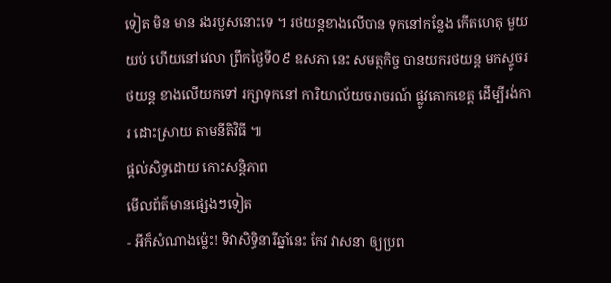ទៀត មិន មាន រងរបួសនោះទេ ។ រថយន្តខាងលើបាន ទុកនៅកន្លែង កើតហេតុ មួយយប់ ហើយនៅវេលា ព្រឹកថ្ងៃទី០៩ ឧសភា នេះ សមត្ថកិច្ច បានយករថយន្ត មកស្ទូចរថយន្ត ខាងលើយកទៅ រក្សាទុកនៅ ការិយាល័យចរាចរណ៍ ផ្លូវគោកខេត្ត ដើម្បីរង់ការ ដោះស្រាយ តាមនីតិវិធី ៕
ផ្តល់សិទ្ធដោយ កោះសន្តិភាព
មើលព័ត៌មានផ្សេងៗទៀត
- អីក៏សំណាងម្ល៉េះ! ទិវាសិទ្ធិនារីឆ្នាំនេះ កែវ វាសនា ឲ្យប្រព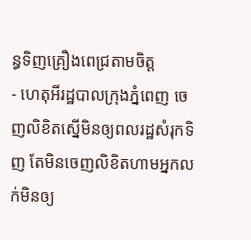ន្ធទិញគ្រឿងពេជ្រតាមចិត្ត
- ហេតុអីរដ្ឋបាលក្រុងភ្នំពេញ ចេញលិខិតស្នើមិនឲ្យពលរដ្ឋសំរុកទិញ តែមិនចេញលិខិតហាមអ្នកលក់មិនឲ្យ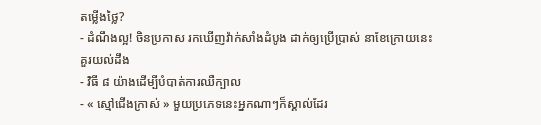តម្លើងថ្លៃ?
- ដំណឹងល្អ! ចិនប្រកាស រកឃើញវ៉ាក់សាំងដំបូង ដាក់ឲ្យប្រើប្រាស់ នាខែក្រោយនេះ
គួរយល់ដឹង
- វិធី ៨ យ៉ាងដើម្បីបំបាត់ការឈឺក្បាល
- « ស្មៅជើងក្រាស់ » មួយប្រភេទនេះអ្នកណាៗក៏ស្គាល់ដែរ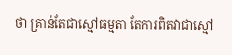ថា គ្រាន់តែជាស្មៅធម្មតា តែការពិតវាជាស្មៅ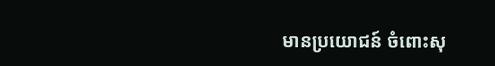មានប្រយោជន៍ ចំពោះសុ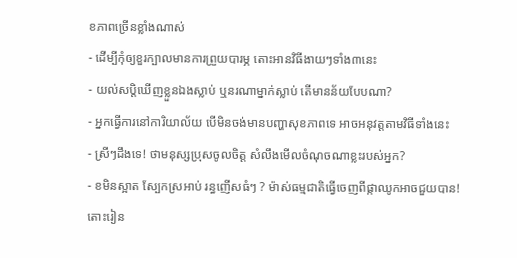ខភាពច្រើនខ្លាំងណាស់
- ដើម្បីកុំឲ្យខួរក្បាលមានការព្រួយបារម្ភ តោះអានវិធីងាយៗទាំង៣នេះ
- យល់សប្តិឃើញខ្លួនឯងស្លាប់ ឬនរណាម្នាក់ស្លាប់ តើមានន័យបែបណា?
- អ្នកធ្វើការនៅការិយាល័យ បើមិនចង់មានបញ្ហាសុខភាពទេ អាចអនុវត្តតាមវិធីទាំងនេះ
- ស្រីៗដឹងទេ! ថាមនុស្សប្រុសចូលចិត្ត សំលឹងមើលចំណុចណាខ្លះរបស់អ្នក?
- ខមិនស្អាត ស្បែកស្រអាប់ រន្ធញើសធំៗ ? ម៉ាស់ធម្មជាតិធ្វើចេញពីផ្កាឈូកអាចជួយបាន! តោះរៀន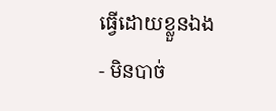ធ្វើដោយខ្លួនឯង
- មិនបាច់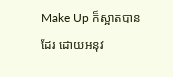Make Up ក៏ស្អាតបានដែរ ដោយអនុវ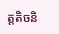ត្តតិចនិ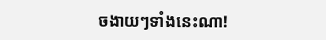ចងាយៗទាំងនេះណា!